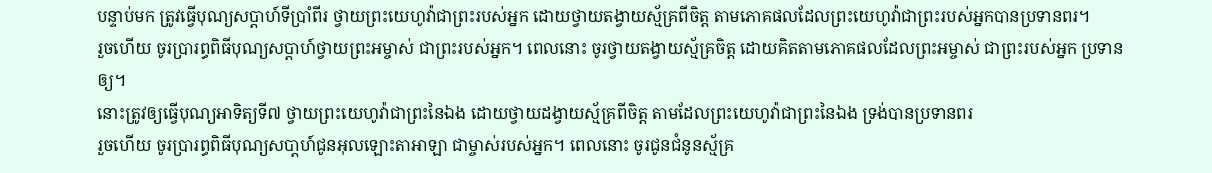បន្ទាប់មក ត្រូវធ្វើបុណ្យសប្ដាហ៍ទីប្រាំពីរ ថ្វាយព្រះយេហូវ៉ាជាព្រះរបស់អ្នក ដោយថ្វាយតង្វាយស្ម័គ្រពីចិត្ត តាមភោគផលដែលព្រះយេហូវ៉ាជាព្រះរបស់អ្នកបានប្រទានពរ។
រួចហើយ ចូរប្រារព្ធពិធីបុណ្យសប្ដាហ៍ថ្វាយព្រះអម្ចាស់ ជាព្រះរបស់អ្នក។ ពេលនោះ ចូរថ្វាយតង្វាយស្ម័គ្រចិត្ត ដោយគិតតាមភោគផលដែលព្រះអម្ចាស់ ជាព្រះរបស់អ្នក ប្រទានឲ្យ។
នោះត្រូវឲ្យធ្វើបុណ្យអាទិត្យទី៧ ថ្វាយព្រះយេហូវ៉ាជាព្រះនៃឯង ដោយថ្វាយដង្វាយស្ម័គ្រពីចិត្ត តាមដែលព្រះយេហូវ៉ាជាព្រះនៃឯង ទ្រង់បានប្រទានពរ
រួចហើយ ចូរប្រារព្ធពិធីបុណ្យសបា្តហ៍ជូនអុលឡោះតាអាឡា ជាម្ចាស់របស់អ្នក។ ពេលនោះ ចូរជូនជំនូនស្ម័គ្រ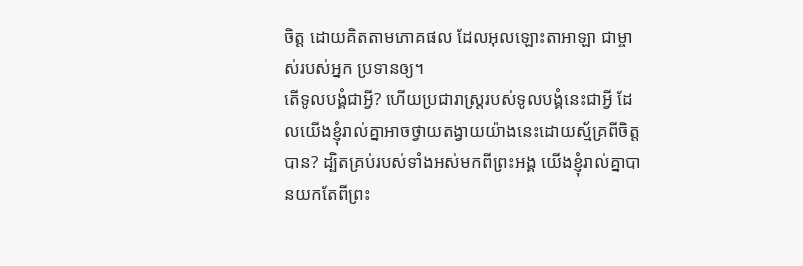ចិត្ត ដោយគិតតាមភោគផល ដែលអុលឡោះតាអាឡា ជាម្ចាស់របស់អ្នក ប្រទានឲ្យ។
តើទូលបង្គំជាអ្វី? ហើយប្រជារាស្ត្ររបស់ទូលបង្គំនេះជាអ្វី ដែលយើងខ្ញុំរាល់គ្នាអាចថ្វាយតង្វាយយ៉ាងនេះដោយស្ម័គ្រពីចិត្តបាន? ដ្បិតគ្រប់របស់ទាំងអស់មកពីព្រះអង្គ យើងខ្ញុំរាល់គ្នាបានយកតែពីព្រះ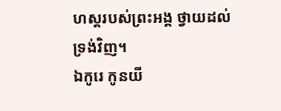ហស្តរបស់ព្រះអង្គ ថ្វាយដល់ទ្រង់វិញ។
ឯកូរេ កូនយី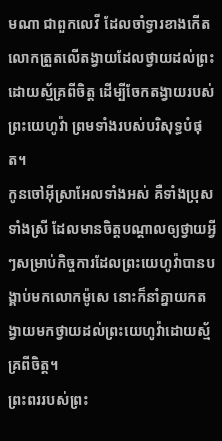មណា ជាពួកលេវី ដែលចាំទ្វារខាងកើត លោកត្រួតលើតង្វាយដែលថ្វាយដល់ព្រះដោយស្ម័គ្រពីចិត្ត ដើម្បីចែកតង្វាយរបស់ព្រះយេហូវ៉ា ព្រមទាំងរបស់បរិសុទ្ធបំផុត។
កូនចៅអ៊ីស្រាអែលទាំងអស់ គឺទាំងប្រុសទាំងស្រី ដែលមានចិត្តបណ្ដាលឲ្យថ្វាយអ្វីៗសម្រាប់កិច្ចការដែលព្រះយេហូវ៉ាបានបង្គាប់មកលោកម៉ូសេ នោះក៏នាំគ្នាយកតង្វាយមកថ្វាយដល់ព្រះយេហូវ៉ាដោយស្ម័គ្រពីចិត្ត។
ព្រះពររបស់ព្រះ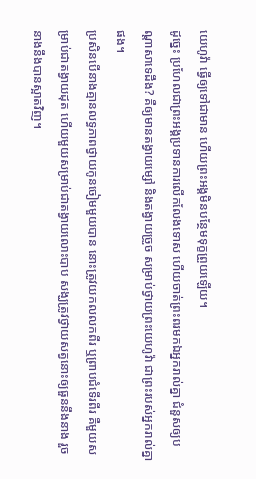យេហូវ៉ា ធ្វើឲ្យទៅជាមាន ហើយព្រះអង្គមិនបន្ថែមទុក្ខព្រួយឡើយ។
ដូច្នេះ ប្រហែលជាព្រះអង្គប្រទានការលើកលែងទោស ហើយចាត់ព្រះពរមកឯអ្នករាល់គ្នា ជំនួសឲ្យបណ្ដាសាទេដឹង? គឺឲ្យមានតង្វាយម្សៅ និងតង្វាយច្រួច សម្រាប់ថ្វាយព្រះយេហូវ៉ា ជាព្រះរបស់អ្នករាល់គ្នាផង។
ប្រសិនបើនាងគ្មានលទ្ធភាពថ្វាយកូនចៀមមួយបាន នោះត្រូវយកលលកពីរ ឬព្រាបជំទើរពីរ គឺមួយសម្រាប់ជាតង្វាយដុត ហើយមួយសម្រាប់ជាតង្វាយលោះបាប សង្ឃត្រូវថ្វាយសត្វនោះឲ្យធួននឹងនាង រួចនាងនឹងបានស្អាតវិញ។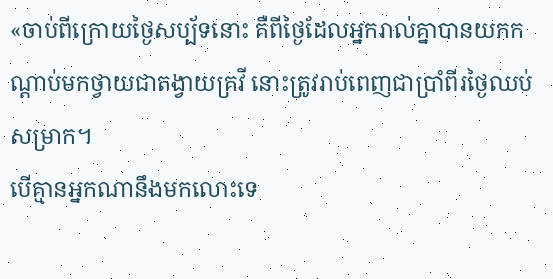«ចាប់ពីក្រោយថ្ងៃសប្ប័ទនោះ គឺពីថ្ងៃដែលអ្នករាល់គ្នាបានយកកណ្ដាប់មកថ្វាយជាតង្វាយគ្រវី នោះត្រូវរាប់ពេញជាប្រាំពីរថ្ងៃឈប់សម្រាក។
បើគ្មានអ្នកណានឹងមកលោះទេ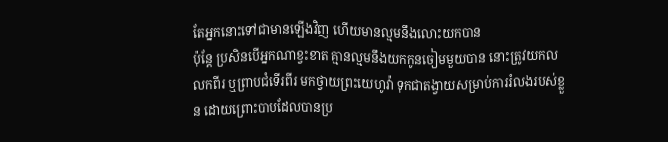តែអ្នកនោះទៅជាមានឡើងវិញ ហើយមានល្មមនឹងលោះយកបាន
ប៉ុន្តែ ប្រសិនបើអ្នកណាខ្វះខាត គ្មានល្មមនឹងយកកូនចៀមមួយបាន នោះត្រូវយកលលកពីរ ឬព្រាបជំទើរពីរ មកថ្វាយព្រះយេហូវ៉ា ទុកជាតង្វាយសម្រាប់ការរំលងរបស់ខ្លួន ដោយព្រោះបាបដែលបានប្រ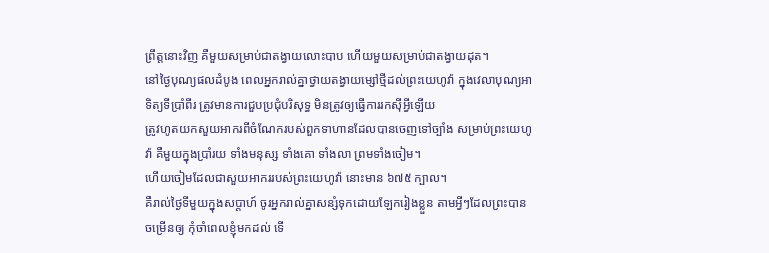ព្រឹត្តនោះវិញ គឺមួយសម្រាប់ជាតង្វាយលោះបាប ហើយមួយសម្រាប់ជាតង្វាយដុត។
នៅថ្ងៃបុណ្យផលដំបូង ពេលអ្នករាល់គ្នាថ្វាយតង្វាយម្សៅថ្មីដល់ព្រះយេហូវ៉ា ក្នុងវេលាបុណ្យអាទិត្យទីប្រាំពីរ ត្រូវមានការជួបប្រជុំបរិសុទ្ធ មិនត្រូវឲ្យធ្វើការរកស៊ីអ្វីឡើយ
ត្រូវហូតយកសួយអាករពីចំណែករបស់ពួកទាហានដែលបានចេញទៅច្បាំង សម្រាប់ព្រះយេហូវ៉ា គឺមួយក្នុងប្រាំរយ ទាំងមនុស្ស ទាំងគោ ទាំងលា ព្រមទាំងចៀម។
ហើយចៀមដែលជាសួយអាកររបស់ព្រះយេហូវ៉ា នោះមាន ៦៧៥ ក្បាល។
គឺរាល់ថ្ងៃទីមួយក្នុងសប្ដាហ៍ ចូរអ្នករាល់គ្នាសន្សំទុកដោយឡែករៀងខ្លួន តាមអ្វីៗដែលព្រះបានចម្រើនឲ្យ កុំចាំពេលខ្ញុំមកដល់ ទើ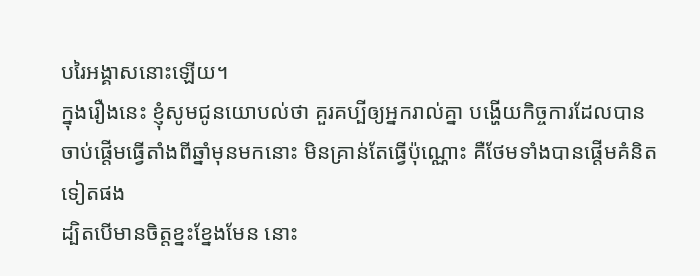បរៃអង្គាសនោះឡើយ។
ក្នុងរឿងនេះ ខ្ញុំសូមជូនយោបល់ថា គួរគប្បីឲ្យអ្នករាល់គ្នា បង្ហើយកិច្ចការដែលបានចាប់ផ្តើមធ្វើតាំងពីឆ្នាំមុនមកនោះ មិនគ្រាន់តែធ្វើប៉ុណ្ណោះ គឺថែមទាំងបានផ្ដើមគំនិតទៀតផង
ដ្បិតបើមានចិត្តខ្នះខ្នែងមែន នោះ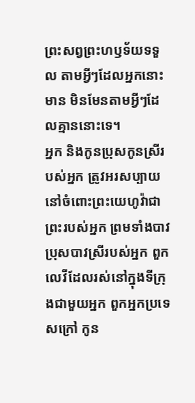ព្រះសព្វព្រះហឫទ័យទទួល តាមអ្វីៗដែលអ្នកនោះមាន មិនមែនតាមអ្វីៗដែលគ្មាននោះទេ។
អ្នក និងកូនប្រុសកូនស្រីរបស់អ្នក ត្រូវអរសប្បាយនៅចំពោះព្រះយេហូវ៉ាជាព្រះរបស់អ្នក ព្រមទាំងបាវប្រុសបាវស្រីរបស់អ្នក ពួកលេវីដែលរស់នៅក្នុងទីក្រុងជាមួយអ្នក ពួកអ្នកប្រទេសក្រៅ កូន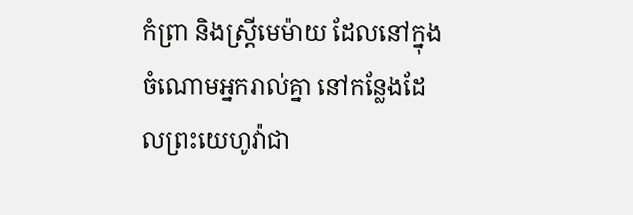កំព្រា និងស្រ្ដីមេម៉ាយ ដែលនៅក្នុងចំណោមអ្នករាល់គ្នា នៅកន្លែងដែលព្រះយេហូវ៉ាជា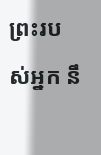ព្រះរបស់អ្នក នឹ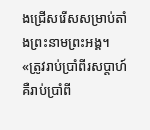ងជ្រើសរើសសម្រាប់តាំងព្រះនាមព្រះអង្គ។
«ត្រូវរាប់ប្រាំពីរសប្ដាហ៍ គឺរាប់ប្រាំពី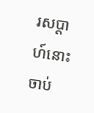រសប្ដាហ៍នោះ ចាប់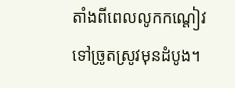តាំងពីពេលលូកកណ្តៀវទៅច្រូតស្រូវមុនដំបូង។